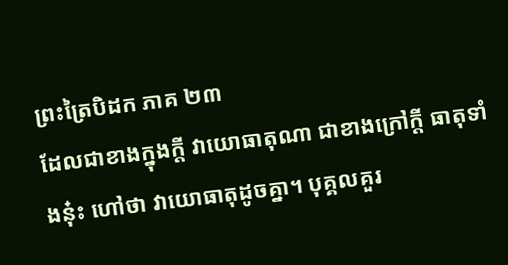ព្រះត្រៃបិដក ភាគ ២៣
ដែលជាខាងក្នុងក្តី វាយោធាតុណា ជាខាងក្រៅក្តី ធាតុទាំងនុ៎ះ ហៅថា វាយោធាតុដូចគ្នា។ បុគ្គលគួរ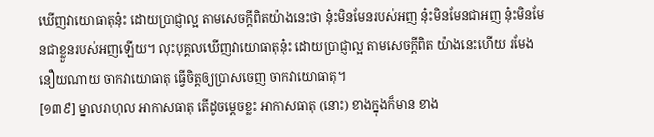ឃើញវាយោធាតុនុ៎ះ ដោយប្រាជ្ញាល្អ តាមសេចក្តីពិតយ៉ាងនេះថា នុ៎ះមិនមែនរបស់អញ នុ៎ះមិនមែនជាអញ នុ៎ះមិនមែនជាខ្លួនរបស់អញឡើយ។ លុះបុគ្គលឃើញវាយោធាតុនុ៎ះ ដោយប្រាជ្ញាល្អ តាមសេចក្តីពិត យ៉ាងនេះហើយ រមែងនឿយណាយ ចាកវាយោធាតុ ធ្វើចិត្តឲ្យប្រាសចេញ ចាកវាយោធាតុ។
[១៣៩] ម្នាលរាហុល អាកាសធាតុ តើដូចម្តេចខ្លះ អាកាសធាតុ (នោះ) ខាងក្នុងក៏មាន ខាង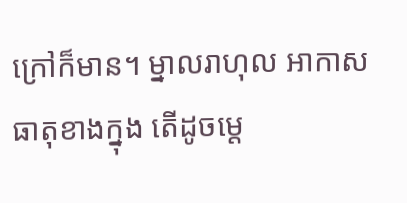ក្រៅក៏មាន។ ម្នាលរាហុល អាកាសធាតុខាងក្នុង តើដូចម្តេ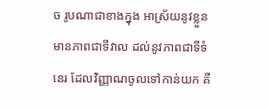ច រូបណាជាខាងក្នុង អាស្រ័យនូវខ្លួន មានភាពជាទីវាល ដល់នូវភាពជាទីទំនេរ ដែលវិញ្ញាណចូលទៅកាន់យក គឺ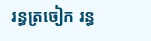រន្ធត្រចៀក រន្ធ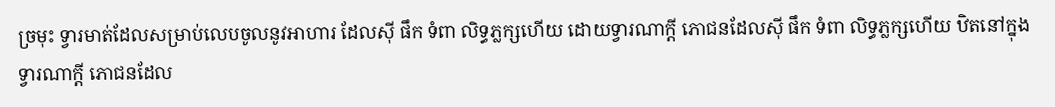ច្រមុះ ទ្វារមាត់ដែលសម្រាប់លេបចូលនូវអាហារ ដែលស៊ី ផឹក ទំពា លិទ្ធភ្លក្សហើយ ដោយទ្វារណាក្តី ភោជនដែលស៊ី ផឹក ទំពា លិទ្ធភ្លក្សហើយ ឋិតនៅក្នុងទ្វារណាក្តី ភោជនដែល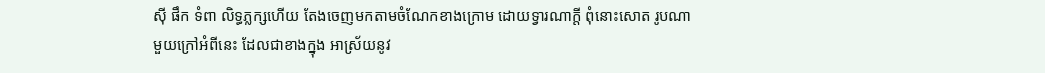ស៊ី ផឹក ទំពា លិទ្ធភ្លក្សហើយ តែងចេញមកតាមចំណែកខាងក្រោម ដោយទ្វារណាក្តី ពុំនោះសោត រូបណាមួយក្រៅអំពីនេះ ដែលជាខាងក្នុង អាស្រ័យនូវ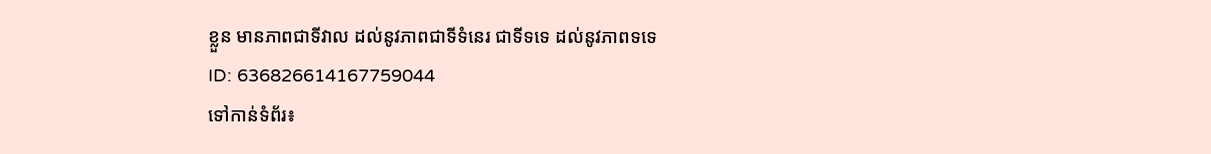ខ្លួន មានភាពជាទីវាល ដល់នូវភាពជាទីទំនេរ ជាទីទទេ ដល់នូវភាពទទេ
ID: 636826614167759044
ទៅកាន់ទំព័រ៖